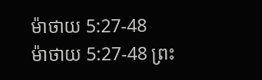ម៉ាថាយ 5:27-48
ម៉ាថាយ 5:27-48 ព្រះ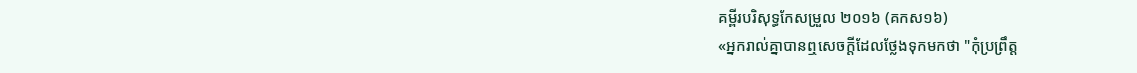គម្ពីរបរិសុទ្ធកែសម្រួល ២០១៦ (គកស១៦)
«អ្នករាល់គ្នាបានឮសេចក្តីដែលថ្លែងទុកមកថា "កុំប្រព្រឹត្ត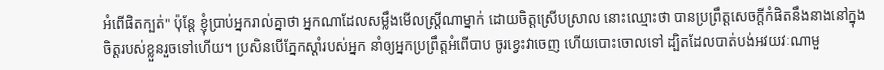អំពើផិតក្បត់" ប៉ុន្តែ ខ្ញុំប្រាប់អ្នករាល់គ្នាថា អ្នកណាដែលសម្លឹងមើលស្ត្រីណាម្នាក់ ដោយចិត្តស្រើបស្រាល នោះឈ្មោះថា បានប្រព្រឹត្តសេចក្តីកំផិតនឹងនាងនៅក្នុងចិត្តរបស់ខ្លួនរួចទៅហើយ។ ប្រសិនបើភ្នែកស្តាំរបស់អ្នក នាំឲ្យអ្នកប្រព្រឹត្តអំពើបាប ចូរខ្វេះវាចេញ ហើយបោះចោលទៅ ដ្បិតដែលបាត់បង់អវយវៈណាមួ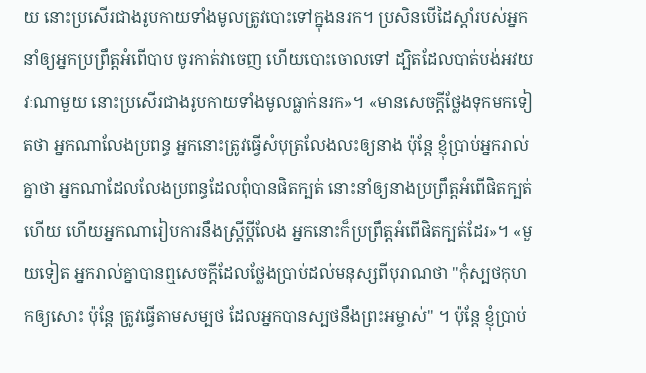យ នោះប្រសើរជាងរូបកាយទាំងមូលត្រូវបោះទៅក្នុងនរក។ ប្រសិនបើដៃស្ដាំរបស់អ្នក នាំឲ្យអ្នកប្រព្រឹត្តអំពើបាប ចូរកាត់វាចេញ ហើយបោះចោលទៅ ដ្បិតដែលបាត់បង់អវយវៈណាមួយ នោះប្រសើរជាងរូបកាយទាំងមូលធ្លាក់នរក»។ «មានសេចក្តីថ្លែងទុកមកទៀតថា អ្នកណាលែងប្រពន្ធ អ្នកនោះត្រូវធ្វើសំបុត្រលែងលះឲ្យនាង ប៉ុន្តែ ខ្ញុំប្រាប់អ្នករាល់គ្នាថា អ្នកណាដែលលែងប្រពន្ធដែលពុំបានផិតក្បត់ នោះនាំឲ្យនាងប្រព្រឹត្តអំពើផិតក្បត់ហើយ ហើយអ្នកណារៀបការនឹងស្ត្រីប្តីលែង អ្នកនោះក៏ប្រព្រឹត្តអំពើផិតក្បត់ដែរ»។ «មួយទៀត អ្នករាល់គ្នាបានឮសេចក្តីដែលថ្លែងប្រាប់ដល់មនុស្សពីបុរាណថា "កុំស្បថកុហកឲ្យសោះ ប៉ុន្តែ ត្រូវធ្វើតាមសម្បថ ដែលអ្នកបានស្បថនឹងព្រះអម្ចាស់" ។ ប៉ុន្តែ ខ្ញុំប្រាប់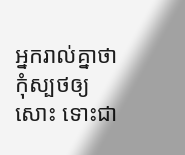អ្នករាល់គ្នាថា កុំស្បថឲ្យសោះ ទោះជា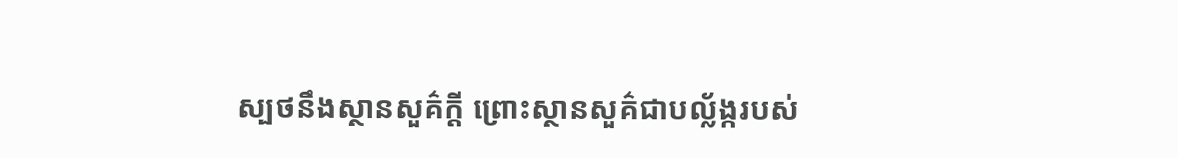ស្បថនឹងស្ថានសួគ៌ក្តី ព្រោះស្ថានសួគ៌ជាបល្ល័ង្ករបស់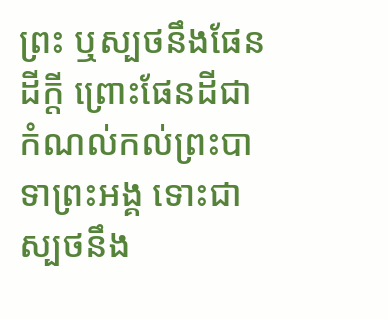ព្រះ ឬស្បថនឹងផែនដីក្តី ព្រោះផែនដីជាកំណល់កល់ព្រះបាទាព្រះអង្គ ទោះជាស្បថនឹង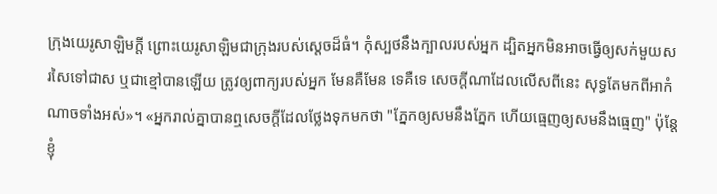ក្រុងយេរូសាឡិមក្តី ព្រោះយេរូសាឡិមជាក្រុងរបស់ស្តេចដ៏ធំ។ កុំស្បថនឹងក្បាលរបស់អ្នក ដ្បិតអ្នកមិនអាចធ្វើឲ្យសក់មួយសរសៃទៅជាស ឬជាខ្មៅបានឡើយ ត្រូវឲ្យពាក្យរបស់អ្នក មែនគឺមែន ទេគឺទេ សេចក្តីណាដែលលើសពីនេះ សុទ្ធតែមកពីអាកំណាចទាំងអស់»។ «អ្នករាល់គ្នាបានឮសេចក្តីដែលថ្លែងទុកមកថា "ភ្នែកឲ្យសមនឹងភ្នែក ហើយធ្មេញឲ្យសមនឹងធ្មេញ" ប៉ុន្តែ ខ្ញុំ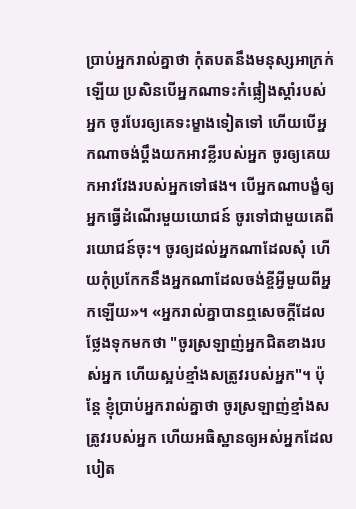ប្រាប់អ្នករាល់គ្នាថា កុំតបតនឹងមនុស្សអាក្រក់ឡើយ ប្រសិនបើអ្នកណាទះកំផ្លៀងស្តាំរបស់អ្នក ចូរបែរឲ្យគេទះម្ខាងទៀតទៅ ហើយបើអ្នកណាចង់ប្តឹងយកអាវខ្លីរបស់អ្នក ចូរឲ្យគេយកអាវវែងរបស់អ្នកទៅផង។ បើអ្នកណាបង្ខំឲ្យអ្នកធ្វើដំណើរមួយយោជន៍ ចូរទៅជាមួយគេពីរយោជន៍ចុះ។ ចូរឲ្យដល់អ្នកណាដែលសុំ ហើយកុំប្រកែកនឹងអ្នកណាដែលចង់ខ្ចីអ្វីមួយពីអ្នកឡើយ»។ «អ្នករាល់គ្នាបានឮសេចក្តីដែលថ្លែងទុកមកថា "ចូរស្រឡាញ់អ្នកជិតខាងរបស់អ្នក ហើយស្អប់ខ្មាំងសត្រូវរបស់អ្នក"។ ប៉ុន្តែ ខ្ញុំប្រាប់អ្នករាល់គ្នាថា ចូរស្រឡាញ់ខ្មាំងសត្រូវរបស់អ្នក ហើយអធិស្ឋានឲ្យអស់អ្នកដែលបៀត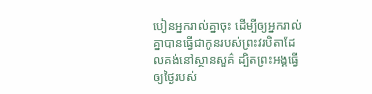បៀនអ្នករាល់គ្នាចុះ ដើម្បីឲ្យអ្នករាល់គ្នាបានធ្វើជាកូនរបស់ព្រះវរបិតាដែលគង់នៅស្ថានសួគ៌ ដ្បិតព្រះអង្គធ្វើឲ្យថ្ងៃរបស់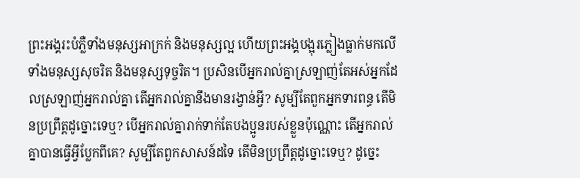ព្រះអង្គរះបំភ្លឺទាំងមនុស្សអាក្រក់ និងមនុស្សល្អ ហើយព្រះអង្គបង្អុរភ្លៀងធ្លាក់មកលើទាំងមនុស្សសុចរិត និងមនុស្សទុច្ចរិត។ ប្រសិនបើអ្នករាល់គ្នាស្រឡាញ់តែអស់អ្នកដែលស្រឡាញ់អ្នករាល់គ្នា តើអ្នករាល់គ្នានឹងមានរង្វាន់អ្វី? សូម្បីតែពួកអ្នកទារពន្ធ តើមិនប្រព្រឹត្តដូច្នោះទេឬ? បើអ្នករាល់គ្នារាក់ទាក់តែបងប្អូនរបស់ខ្លួនប៉ុណ្ណោះ តើអ្នករាល់គ្នាបានធ្វើអ្វីប្លែកពីគេ? សូម្បីតែពួកសាសន៍ដទៃ តើមិនប្រព្រឹត្តដូច្នោះទេឬ? ដូច្នេះ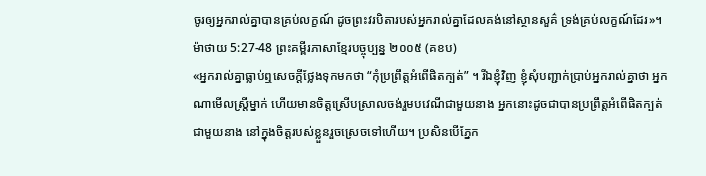ចូរឲ្យអ្នករាល់គ្នាបានគ្រប់លក្ខណ៍ ដូចព្រះវរបិតារបស់អ្នករាល់គ្នាដែលគង់នៅស្ថានសួគ៌ ទ្រង់គ្រប់លក្ខណ៍ដែរ»។
ម៉ាថាយ 5:27-48 ព្រះគម្ពីរភាសាខ្មែរបច្ចុប្បន្ន ២០០៥ (គខប)
«អ្នករាល់គ្នាធ្លាប់ឮសេចក្ដីថ្លែងទុកមកថា “កុំប្រព្រឹត្តអំពើផិតក្បត់” ។ រីឯខ្ញុំវិញ ខ្ញុំសុំបញ្ជាក់ប្រាប់អ្នករាល់គ្នាថា អ្នកណាមើលស្ត្រីម្នាក់ ហើយមានចិត្តស្រើបស្រាលចង់រួមបវេណីជាមួយនាង អ្នកនោះដូចជាបានប្រព្រឹត្តអំពើផិតក្បត់ជាមួយនាង នៅក្នុងចិត្តរបស់ខ្លួនរួចស្រេចទៅហើយ។ ប្រសិនបើភ្នែក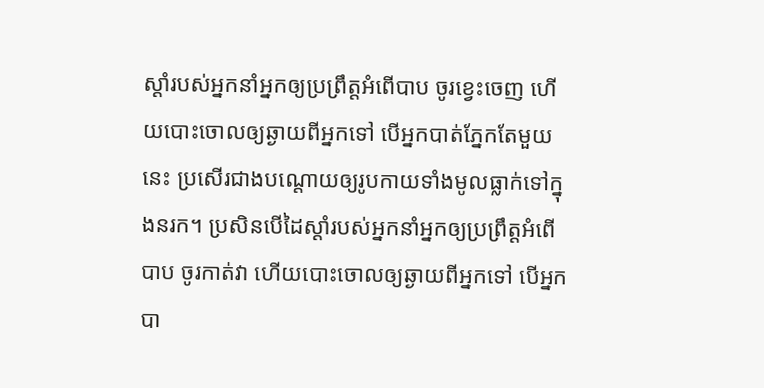ស្ដាំរបស់អ្នកនាំអ្នកឲ្យប្រព្រឹត្តអំពើបាប ចូរខ្វេះចេញ ហើយបោះចោលឲ្យឆ្ងាយពីអ្នកទៅ បើអ្នកបាត់ភ្នែកតែមួយនេះ ប្រសើរជាងបណ្ដោយឲ្យរូបកាយទាំងមូលធ្លាក់ទៅក្នុងនរក។ ប្រសិនបើដៃស្ដាំរបស់អ្នកនាំអ្នកឲ្យប្រព្រឹត្តអំពើបាប ចូរកាត់វា ហើយបោះចោលឲ្យឆ្ងាយពីអ្នកទៅ បើអ្នកបា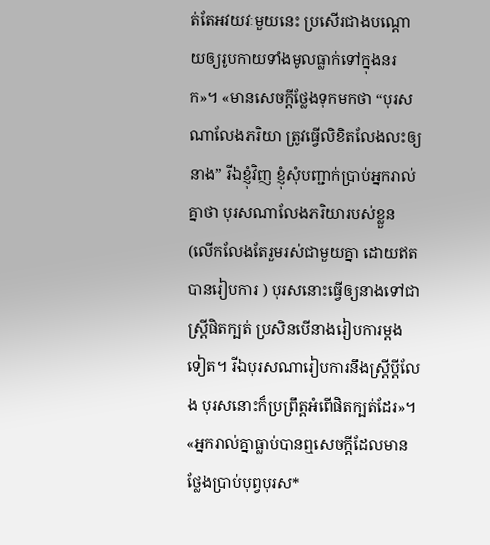ត់តែអវយវៈមួយនេះ ប្រសើរជាងបណ្ដោយឲ្យរូបកាយទាំងមូលធ្លាក់ទៅក្នុងនរក»។ «មានសេចក្ដីថ្លែងទុកមកថា “បុរសណាលែងភរិយា ត្រូវធ្វើលិខិតលែងលះឲ្យនាង” រីឯខ្ញុំវិញ ខ្ញុំសុំបញ្ជាក់ប្រាប់អ្នករាល់គ្នាថា បុរសណាលែងភរិយារបស់ខ្លួន (លើកលែងតែរួមរស់ជាមួយគ្នា ដោយឥតបានរៀបការ ) បុរសនោះធ្វើឲ្យនាងទៅជាស្ត្រីផិតក្បត់ ប្រសិនបើនាងរៀបការម្ដងទៀត។ រីឯបុរសណារៀបការនឹងស្ត្រីប្ដីលែង បុរសនោះក៏ប្រព្រឹត្តអំពើផិតក្បត់ដែរ»។ «អ្នករាល់គ្នាធ្លាប់បានឮសេចក្ដីដែលមានថ្លែងប្រាប់បុព្វបុរស*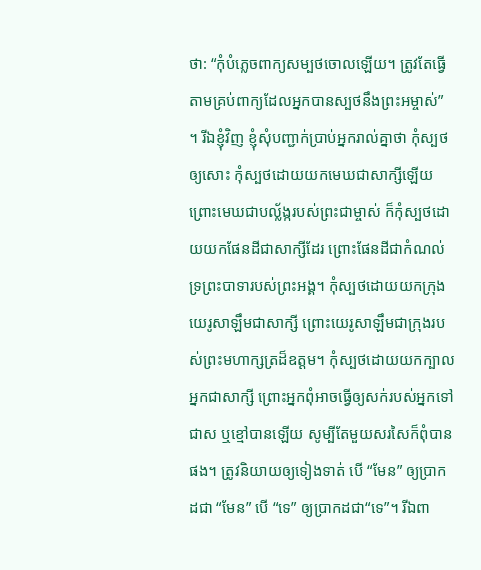ថា: “កុំបំភ្លេចពាក្យសម្បថចោលឡើយ។ ត្រូវតែធ្វើតាមគ្រប់ពាក្យដែលអ្នកបានស្បថនឹងព្រះអម្ចាស់” ។ រីឯខ្ញុំវិញ ខ្ញុំសុំបញ្ជាក់ប្រាប់អ្នករាល់គ្នាថា កុំស្បថឲ្យសោះ កុំស្បថដោយយកមេឃជាសាក្សីឡើយ ព្រោះមេឃជាបល្ល័ង្ករបស់ព្រះជាម្ចាស់ ក៏កុំស្បថដោយយកផែនដីជាសាក្សីដែរ ព្រោះផែនដីជាកំណល់ទ្រព្រះបាទារបស់ព្រះអង្គ។ កុំស្បថដោយយកក្រុងយេរូសាឡឹមជាសាក្សី ព្រោះយេរូសាឡឹមជាក្រុងរបស់ព្រះមហាក្សត្រដ៏ឧត្ដម។ កុំស្បថដោយយកក្បាលអ្នកជាសាក្សី ព្រោះអ្នកពុំអាចធ្វើឲ្យសក់របស់អ្នកទៅជាស ឬខ្មៅបានឡើយ សូម្បីតែមួយសរសៃក៏ពុំបានផង។ ត្រូវនិយាយឲ្យទៀងទាត់ បើ “មែន” ឲ្យប្រាកដជា “មែន” បើ “ទេ” ឲ្យប្រាកដជា“ទេ”។ រីឯពា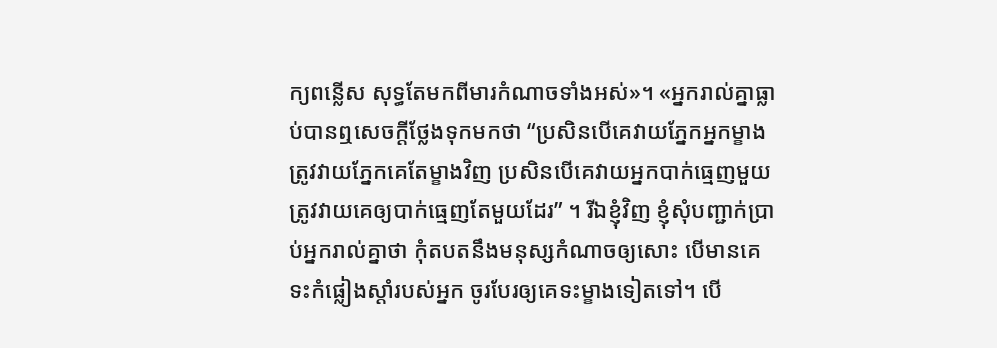ក្យពន្លើស សុទ្ធតែមកពីមារកំណាចទាំងអស់»។ «អ្នករាល់គ្នាធ្លាប់បានឮសេចក្ដីថ្លែងទុកមកថា “ប្រសិនបើគេវាយភ្នែកអ្នកម្ខាង ត្រូវវាយភ្នែកគេតែម្ខាងវិញ ប្រសិនបើគេវាយអ្នកបាក់ធ្មេញមួយ ត្រូវវាយគេឲ្យបាក់ធ្មេញតែមួយដែរ” ។ រីឯខ្ញុំវិញ ខ្ញុំសុំបញ្ជាក់ប្រាប់អ្នករាល់គ្នាថា កុំតបតនឹងមនុស្សកំណាចឲ្យសោះ បើមានគេទះកំផ្លៀងស្ដាំរបស់អ្នក ចូរបែរឲ្យគេទះម្ខាងទៀតទៅ។ បើ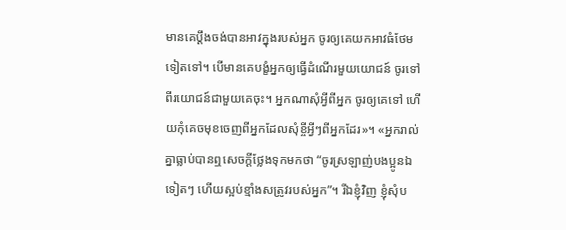មានគេប្ដឹងចង់បានអាវក្នុងរបស់អ្នក ចូរឲ្យគេយកអាវធំថែមទៀតទៅ។ បើមានគេបង្ខំអ្នកឲ្យធ្វើដំណើរមួយយោជន៍ ចូរទៅពីរយោជន៍ជាមួយគេចុះ។ អ្នកណាសុំអ្វីពីអ្នក ចូរឲ្យគេទៅ ហើយកុំគេចមុខចេញពីអ្នកដែលសុំខ្ចីអ្វីៗពីអ្នកដែរ»។ «អ្នករាល់គ្នាធ្លាប់បានឮសេចក្ដីថ្លែងទុកមកថា “ចូរស្រឡាញ់បងប្អូនឯទៀតៗ ហើយស្អប់ខ្មាំងសត្រូវរបស់អ្នក”។ រីឯខ្ញុំវិញ ខ្ញុំសុំប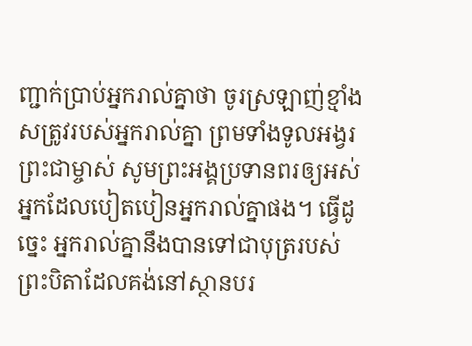ញ្ជាក់ប្រាប់អ្នករាល់គ្នាថា ចូរស្រឡាញ់ខ្មាំងសត្រូវរបស់អ្នករាល់គ្នា ព្រមទាំងទូលអង្វរព្រះជាម្ចាស់ សូមព្រះអង្គប្រទានពរឲ្យអស់អ្នកដែលបៀតបៀនអ្នករាល់គ្នាផង។ ធ្វើដូច្នេះ អ្នករាល់គ្នានឹងបានទៅជាបុត្ររបស់ព្រះបិតាដែលគង់នៅស្ថានបរ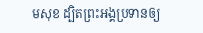មសុខ ដ្បិតព្រះអង្គប្រទានឲ្យ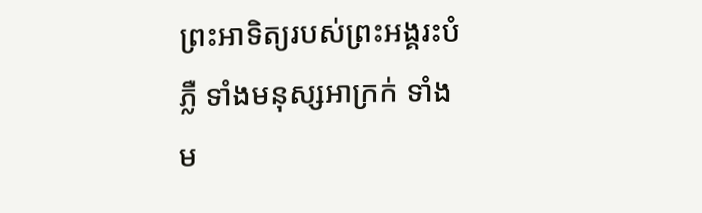ព្រះអាទិត្យរបស់ព្រះអង្គរះបំភ្លឺ ទាំងមនុស្សអាក្រក់ ទាំងម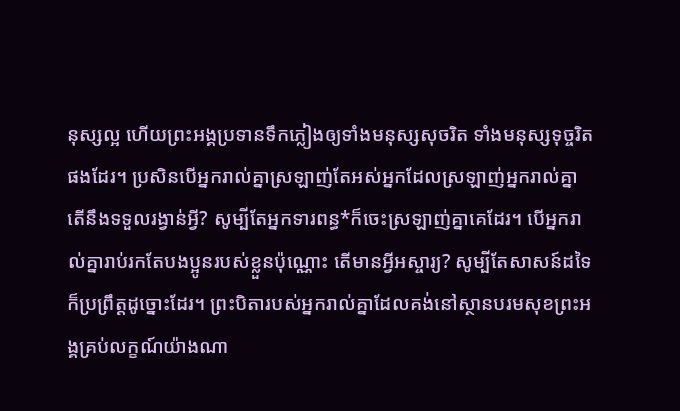នុស្សល្អ ហើយព្រះអង្គប្រទានទឹកភ្លៀងឲ្យទាំងមនុស្សសុចរិត ទាំងមនុស្សទុច្ចរិតផងដែរ។ ប្រសិនបើអ្នករាល់គ្នាស្រឡាញ់តែអស់អ្នកដែលស្រឡាញ់អ្នករាល់គ្នា តើនឹងទទួលរង្វាន់អ្វី? សូម្បីតែអ្នកទារពន្ធ*ក៏ចេះស្រឡាញ់គ្នាគេដែរ។ បើអ្នករាល់គ្នារាប់រកតែបងប្អូនរបស់ខ្លួនប៉ុណ្ណោះ តើមានអ្វីអស្ចារ្យ? សូម្បីតែសាសន៍ដទៃក៏ប្រព្រឹត្តដូច្នោះដែរ។ ព្រះបិតារបស់អ្នករាល់គ្នាដែលគង់នៅស្ថានបរមសុខព្រះអង្គគ្រប់លក្ខណ៍យ៉ាងណា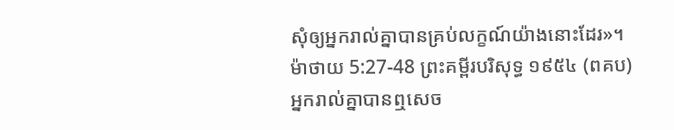សុំឲ្យអ្នករាល់គ្នាបានគ្រប់លក្ខណ៍យ៉ាងនោះដែរ»។
ម៉ាថាយ 5:27-48 ព្រះគម្ពីរបរិសុទ្ធ ១៩៥៤ (ពគប)
អ្នករាល់គ្នាបានឮសេច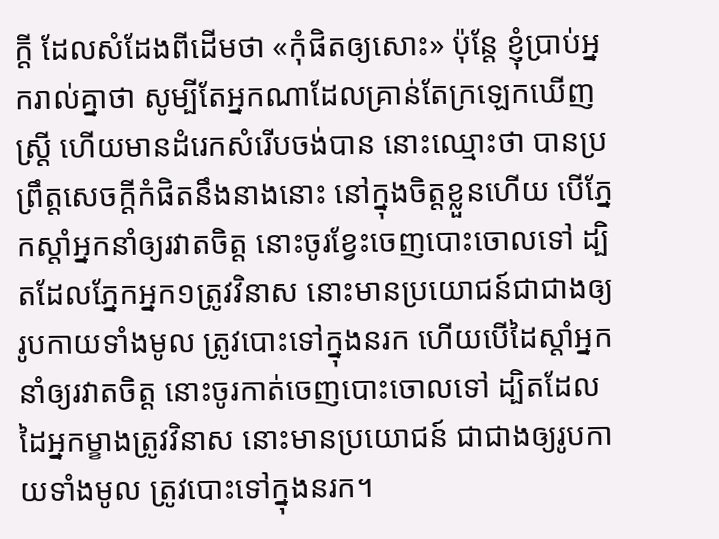ក្ដី ដែលសំដែងពីដើមថា «កុំផិតឲ្យសោះ» ប៉ុន្តែ ខ្ញុំប្រាប់អ្នករាល់គ្នាថា សូម្បីតែអ្នកណាដែលគ្រាន់តែក្រឡេកឃើញស្ត្រី ហើយមានដំរេកសំរើបចង់បាន នោះឈ្មោះថា បានប្រព្រឹត្តសេចក្ដីកំផិតនឹងនាងនោះ នៅក្នុងចិត្តខ្លួនហើយ បើភ្នែកស្តាំអ្នកនាំឲ្យរវាតចិត្ត នោះចូរខ្វែះចេញបោះចោលទៅ ដ្បិតដែលភ្នែកអ្នក១ត្រូវវិនាស នោះមានប្រយោជន៍ជាជាងឲ្យរូបកាយទាំងមូល ត្រូវបោះទៅក្នុងនរក ហើយបើដៃស្តាំអ្នកនាំឲ្យរវាតចិត្ត នោះចូរកាត់ចេញបោះចោលទៅ ដ្បិតដែលដៃអ្នកម្ខាងត្រូវវិនាស នោះមានប្រយោជន៍ ជាជាងឲ្យរូបកាយទាំងមូល ត្រូវបោះទៅក្នុងនរក។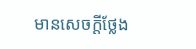មានសេចក្ដីថ្លែង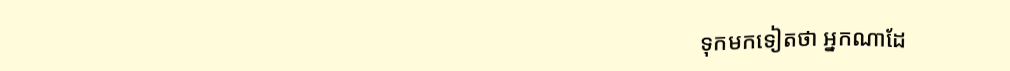ទុកមកទៀតថា អ្នកណាដែ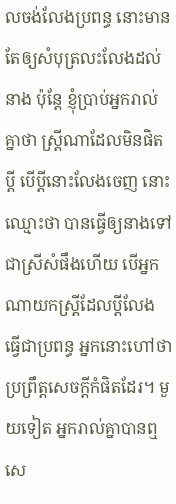លចង់លែងប្រពន្ធ នោះមានតែឲ្យសំបុត្រលះលែងដល់នាង ប៉ុន្តែ ខ្ញុំប្រាប់អ្នករាល់គ្នាថា ស្ត្រីណាដែលមិនផិតប្ដី បើប្ដីនោះលែងចេញ នោះឈ្មោះថា បានធ្វើឲ្យនាងទៅជាស្រីសំផឹងហើយ បើអ្នកណាយកស្ត្រីដែលប្ដីលែង ធ្វើជាប្រពន្ធ អ្នកនោះហៅថា ប្រព្រឹត្តសេចក្ដីកំផិតដែរ។ មួយទៀត អ្នករាល់គ្នាបានឮសេ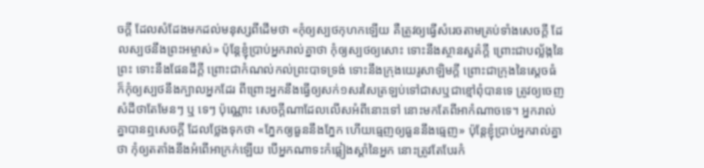ចក្ដី ដែលសំដែងមកដល់មនុស្សពីដើមថា «កុំឲ្យស្បថកុហកឡើយ គឺត្រូវឲ្យធ្វើសំរេចតាមគ្រប់ទាំងសេចក្ដី ដែលស្បថនឹងព្រះអម្ចាស់» ប៉ុន្តែខ្ញុំប្រាប់អ្នករាល់គ្នាថា កុំឲ្យស្បថឲ្យសោះ ទោះនឹងស្ថានសួគ៌ក្តី ព្រោះជាបល្ល័ង្កនៃព្រះ ទោះនឹងផែនដីក្តី ព្រោះជាកំណល់កល់ព្រះបាទទ្រង់ ទោះនឹងក្រុងយេរូសាឡិមក្តី ព្រោះជាក្រុងនៃស្តេចធំ ក៏កុំឲ្យស្បថនឹងក្បាលអ្នកដែរ ពីព្រោះអ្នកនឹងធ្វើឲ្យសក់១សរសៃត្រឡប់ទៅជាសឬជាខ្មៅពុំបានទេ ត្រូវឲ្យចេញសំដីថាតែមែនៗ ឬ ទេៗ ប៉ុណ្ណោះ សេចក្ដីណាដែលលើសអំពីនោះទៅ នោះមកតែពីអាកំណាចទេ។ អ្នករាល់គ្នាបានឮសេចក្ដី ដែលថ្លែងទុកថា «ភ្នែកឲ្យធួននឹងភ្នែក ហើយធ្មេញឲ្យធួននឹងធ្មេញ» ប៉ុន្តែខ្ញុំប្រាប់អ្នករាល់គ្នាថា កុំឲ្យតតាំងនឹងអំពើអាក្រក់ឡើយ បើអ្នកណាទះកំផ្លៀងស្តាំនៃអ្នក នោះត្រូវតែបែរកំ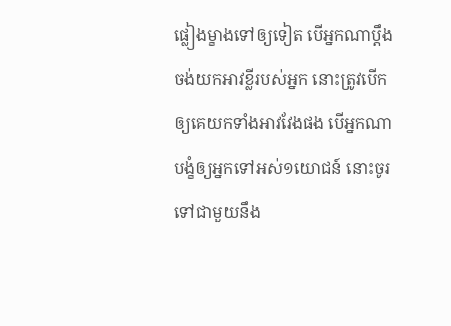ផ្លៀងម្ខាងទៅឲ្យទៀត បើអ្នកណាប្តឹងចង់យកអាវខ្លីរបស់អ្នក នោះត្រូវបើកឲ្យគេយកទាំងអាវវែងផង បើអ្នកណាបង្ខំឲ្យអ្នកទៅអស់១យោជន៍ នោះចូរទៅជាមួយនឹង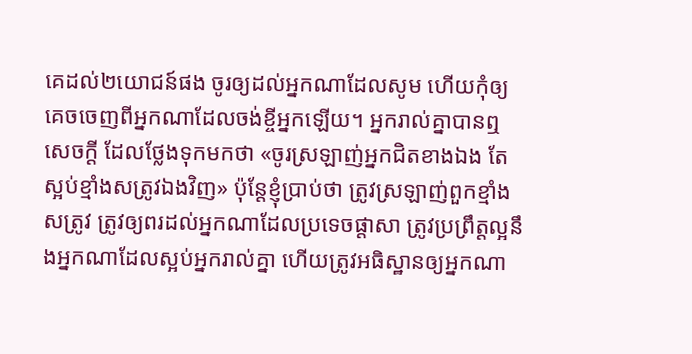គេដល់២យោជន៍ផង ចូរឲ្យដល់អ្នកណាដែលសូម ហើយកុំឲ្យគេចចេញពីអ្នកណាដែលចង់ខ្ចីអ្នកឡើយ។ អ្នករាល់គ្នាបានឮសេចក្ដី ដែលថ្លែងទុកមកថា «ចូរស្រឡាញ់អ្នកជិតខាងឯង តែស្អប់ខ្មាំងសត្រូវឯងវិញ» ប៉ុន្តែខ្ញុំប្រាប់ថា ត្រូវស្រឡាញ់ពួកខ្មាំងសត្រូវ ត្រូវឲ្យពរដល់អ្នកណាដែលប្រទេចផ្តាសា ត្រូវប្រព្រឹត្តល្អនឹងអ្នកណាដែលស្អប់អ្នករាល់គ្នា ហើយត្រូវអធិស្ឋានឲ្យអ្នកណា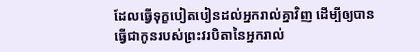ដែលធ្វើទុក្ខបៀតបៀនដល់អ្នករាល់គ្នាវិញ ដើម្បីឲ្យបានធ្វើជាកូនរបស់ព្រះវរបិតានៃអ្នករាល់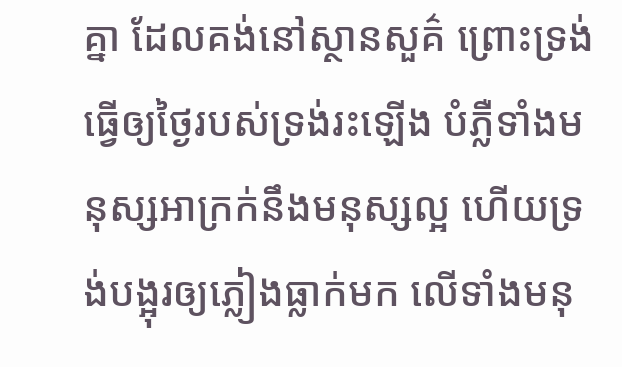គ្នា ដែលគង់នៅស្ថានសួគ៌ ព្រោះទ្រង់ធ្វើឲ្យថ្ងៃរបស់ទ្រង់រះឡើង បំភ្លឺទាំងមនុស្សអាក្រក់នឹងមនុស្សល្អ ហើយទ្រង់បង្អុរឲ្យភ្លៀងធ្លាក់មក លើទាំងមនុ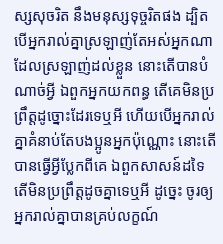ស្សសុចរិត នឹងមនុស្សទុច្ចរិតផង ដ្បិតបើអ្នករាល់គ្នាស្រឡាញ់តែអស់អ្នកណា ដែលស្រឡាញ់ដល់ខ្លួន នោះតើបានបំណាច់អ្វី ឯពួកអ្នកយកពន្ធ តើគេមិនប្រព្រឹត្តដូច្នោះដែរទេឬអី ហើយបើអ្នករាល់គ្នាគំនាប់តែបងប្អូនអ្នកប៉ុណ្ណោះ នោះតើបានធ្វើអ្វីប្លែកពីគេ ឯពួកសាសន៍ដទៃ តើមិនប្រព្រឹត្តដូចគ្នាទេឬអី ដូច្នេះ ចូរឲ្យអ្នករាល់គ្នាបានគ្រប់លក្ខណ៍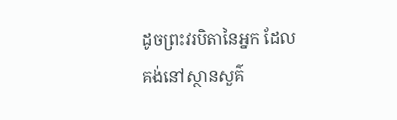ដូចព្រះវរបិតានៃអ្នក ដែលគង់នៅស្ថានសួគ៌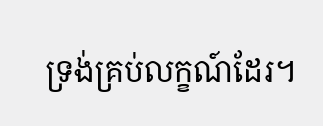ទ្រង់គ្រប់លក្ខណ៍ដែរ។